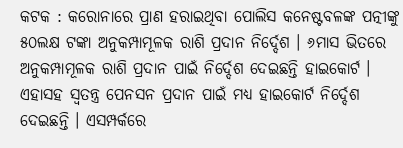କଟକ : କରୋନାରେ ପ୍ରାଣ ହରାଇଥିବା ପୋଲିସ କନେଷ୍ଟବଳଙ୍କ ପତ୍ନୀଙ୍କୁ ୫୦ଲକ୍ଷ ଟଙ୍କା ଅନୁକମ୍ପାମୂଳକ ରାଶି ପ୍ରଦାନ ନିର୍ଦ୍ଦେଶ । ୬ମାସ ଭିତରେ ଅନୁକମ୍ପାମୂଳକ ରାଶି ପ୍ରଦାନ ପାଇଁ ନିର୍ଦ୍ଦେଶ ଦେଇଛନ୍ତି ହାଇକୋର୍ଟ । ଏହାସହ ସ୍ବତନ୍ତ୍ର ପେନସନ ପ୍ରଦାନ ପାଇଁ ମଧ୍ୟ ହାଇକୋର୍ଟ ନିର୍ଦ୍ଦେଶ ଦେଇଛନ୍ତି । ଏସମ୍ପର୍କରେ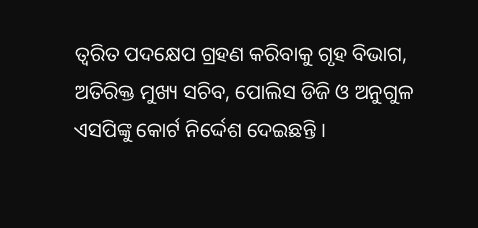ତ୍ବରିତ ପଦକ୍ଷେପ ଗ୍ରହଣ କରିବାକୁ ଗୃହ ବିଭାଗ, ଅତିରିକ୍ତ ମୁଖ୍ୟ ସଚିବ, ପୋଲିସ ଡିଜି ଓ ଅନୁଗୁଳ ଏସପିଙ୍କୁ କୋର୍ଟ ନିର୍ଦ୍ଦେଶ ଦେଇଛନ୍ତି ।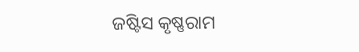ଜଷ୍ଟିସ କୃଷ୍ଣରାମ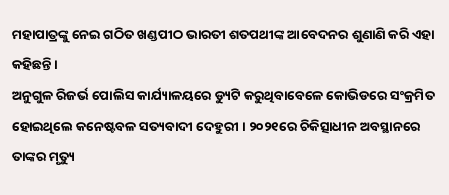ମହାପାତ୍ରଙ୍କୁ ନେଇ ଗଠିତ ଖଣ୍ଡପୀଠ ଭାରତୀ ଶତପଥୀଙ୍କ ଆବେଦନର ଶୁଣାଣି କରି ଏହା କହିଛନ୍ତି ।
ଅନୁଗୁଳ ରିଜର୍ଭ ପୋଲିସ କାର୍ଯ୍ୟାଳୟରେ ଡ୍ୟୁଟି କରୁଥିବାବେଳେ କୋଭିଡରେ ସଂକ୍ରମିତ ହୋଇଥିଲେ କନେଷ୍ଟବଳ ସତ୍ୟବାଦୀ ଦେହୁରୀ । ୨୦୨୧ରେ ଚିକିତ୍ସାଧୀନ ଅବସ୍ଥାନରେ ତାଙ୍କର ମୃତ୍ୟୁ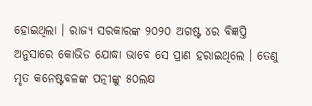ହୋଇଥିଲା । ରାଜ୍ୟ ସରକାରଙ୍କ ୨୦୨୦ ଅଗଷ୍ଟ ୪ର ବିଜ୍ଞପ୍ତି ଅନୁସାରେ କୋଭିଡ ଯୋଦ୍ଧା ଭାବେ ସେ ପ୍ରାଣ ହରାଇଥିଲେ । ତେଣୁ ମୃତ କନେଷ୍ଟବଳଙ୍କ ପତ୍ନୀଙ୍କୁ ୫୦ଲକ୍ଷ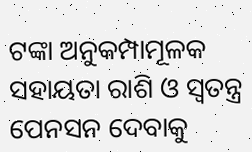ଟଙ୍କା ଅନୁକମ୍ପାମୂଳକ ସହାୟତା ରାଶି ଓ ସ୍ବତନ୍ତ୍ର ପେନସନ ଦେବାକୁ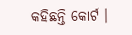କହିଛନ୍ତି କୋର୍ଟ ।